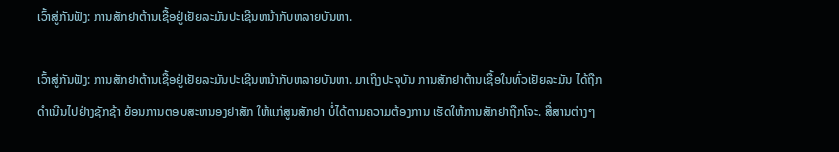ເວົ້າສູ່ກັນຟັງ: ການສັກຢາຕ້ານເຊື້ອຢູ່ເຢັຍລະມັນປະເຊີນຫນ້າກັບຫລາຍບັນຫາ.

ເວົ້າສູ່ກັນຟັງ: ການສັກຢາຕ້ານເຊື້ອຢູ່ເຢັຍລະມັນປະເຊີນຫນ້າກັບຫລາຍບັນຫາ. ມາເຖິງປະຈຸບັນ ການສັກຢາຕ້ານເຊື້ອໃນທົ່ວເຢັຍລະມັນ ໄດ້ຖືກດໍາເນີນໄປຢ່າງຊັກຊ້າ ຍ້ອນການຕອບສະຫນອງຢາສັກ ໃຫ້ແກ່ສູນສັກຢາ ບໍ່ໄດ້ຕາມຄວາມຕ້ອງການ ເຮັດໃຫ້ການສັກຢາຖືກໂຈະ. ສື່ສານຕ່າງໆ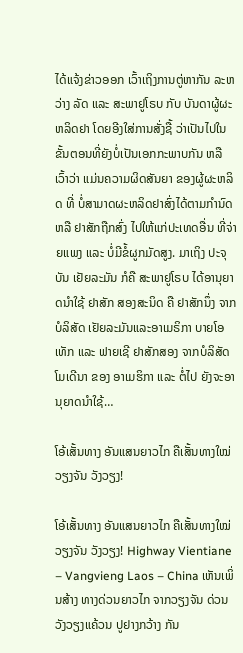ໄດ້ແຈ້ງຂ່າວອອກ ເວົ້າເຖິງການຕູ່ຫາກັນ ລະຫວ່າງ ລັດ ແລະ ສະພາຢູໂຣບ ກັບ ບັນດາຜູ້ຜະຫລິດຢາ ໂດຍອີງໃສ່ການສັ່ງຊື້ ວ່າເປັນໄປໃນຂັ້ນຕອນທີ່ຍັງບໍ່ເປັນເອກກະພາບກັນ ຫລື ເວົ້າວ່າ ແມ່ນຄວາມຜິດສັນຍາ ຂອງຜູ້ຜະຫລິດ ທີ່ ບໍ່ສາມາດຜະຫລິດຢາສົ່ງໄດ້ຕາມກໍານົດ ຫລື ຢາສັກຖືກສົ່ງ ໄປໃຫ້ແກ່ປະເທດອື່ນ ທີ່ຈ່າຍແພງ ແລະ ບໍ່ມີຂໍ້ຜູກມັດສູງ. ມາເຖິງ ປະຈຸບັນ ເຢັຍລະມັນ ກໍຄື ສະພາຢູໂຣບ ໄດ້ອານຸຍາດນໍາໃຊ້ ຢາສັກ ສອງສະນິດ ຄື ຢາສັກນຶ່ງ ຈາກບໍລິສັດ ເຢັຍລະມັນແລະອາເມຣິກາ ບາຍໂອເທັກ ແລະ ຟາຍເຊີ ຢາສັກສອງ ຈາກບໍລິສັດ ໂມເດີນາ ຂອງ ອາເມຮິກາ ແລະ ຕໍ່ໄປ ຍັງຈະອານຸຍາດນໍາໃຊ້…

ໂອ້ເສັ້ນທາງ ອັນແສນຍາວໄກ ຄືເສັ້ນທາງໃໝ່ ວຽງຈັນ ວັງວຽງ!

ໂອ້ເສັ້ນທາງ ອັນແສນຍາວໄກ ຄືເສັ້ນທາງໃໝ່ ວຽງຈັນ ວັງວຽງ! Highway Vientiane – Vangvieng Laos – China ເຫັນເພິ່ນສ້າງ ທາງດ່ວນຍາວໄກ ຈາກວຽງຈັນ ດ່ວນວັງວຽງແຄ້ວນ ປູຢາງກວ້າງ ກັນ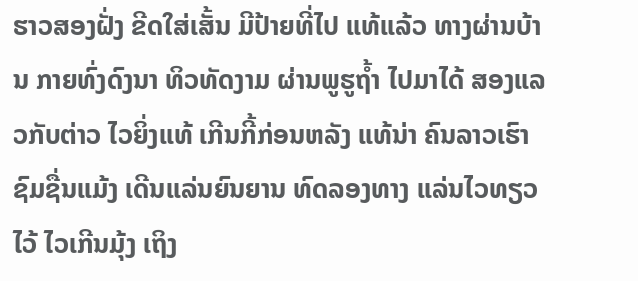ຮາວສອງຝັ່ງ ຂີດໃສ່ເສັ້ນ ມີປ້າຍທີ່ໄປ ແທ້ແລ້ວ ທາງຜ່ານບ້ານ ກາຍທົ່ງດົງນາ ທິວທັດງາມ ຜ່ານພູຮູຖໍ້າ ໄປມາໄດ້ ສອງແລວກັບຕ່າວ ໄວຍິ່ງແທ້ ເກີນກີ້ກ່ອນຫລັງ ແທ້ນ່າ ຄົນລາວເຮົາ ຊົມຊື່ນແມ້ງ ເດີນແລ່ນຍົນຍານ ທົດລອງທາງ ແລ່ນໄວທຽວໄວ້ ໄວເກີນມຸ້ງ ເຖິງ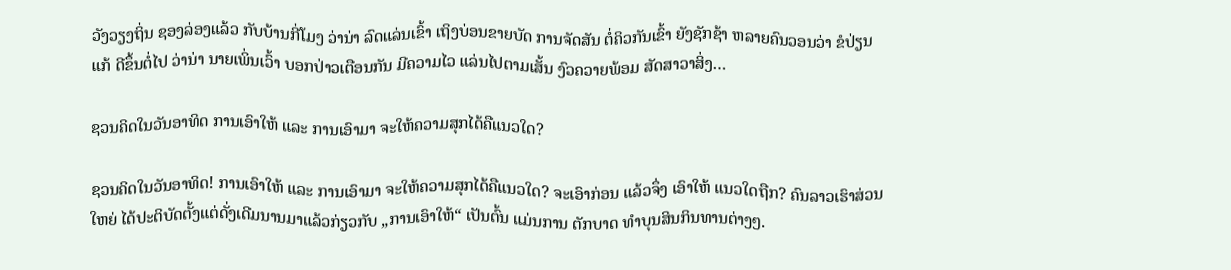ວັງວຽງຖິ່ນ ຊອງລ່ອງແລ້ວ ກັບບ້ານກີ່ໂມງ ວ່ານ່າ ລົດແລ່ນເຂົ້າ ເຖິງບ່ອນຂາຍບັດ ການຈັດສັນ ຕໍ່ຄິວກັນເຂົ້າ ຍັງຊັກຊ້າ ຫລາຍຄົນວອນວ່າ ຂໍປ່ຽນແກ້ ດີຂຶ້ນຕໍ່ໄປ ວ່ານ່າ ນາຍເພິ່ນເວົ້າ ບອກປ່າວເຕືອນກັນ ມີຄວາມໄວ ແລ່ນໄປຕາມເສັ້ນ ງົວຄວາຍພ້ອມ ສັດສາວາສິ່ງ…

ຊວນຄິດໃນວັນອາທິດ ການເອົາໃຫ້ ແລະ ການເອົາມາ ຈະໃຫ້ຄວາມສຸກໄດ້ຄືແນວໃດ?

ຊວນຄິດໃນວັນອາທິດ! ການເອົາໃຫ້ ແລະ ການເອົາມາ ຈະໃຫ້ຄວາມສຸກໄດ້ຄືແນວໃດ? ຈະເອົາກ່ອນ ແລ້ວຈຶ່ງ ເອົາໃຫ້ ແນວໃດຖືກ? ຄົນລາວເຮົາສ່ວນໃຫຍ່ ໄດ້ປະຕິບັດຕັ້ງແຕ່ດັ່ງເດີມນານມາແລ້ວກ່ຽວກັບ „ການເອົາໃຫ້“ ເປັນຕົ້ນ ແມ່ນການ ຕັກບາດ ທໍາບຸນສິນກິນທານຕ່າງໆ.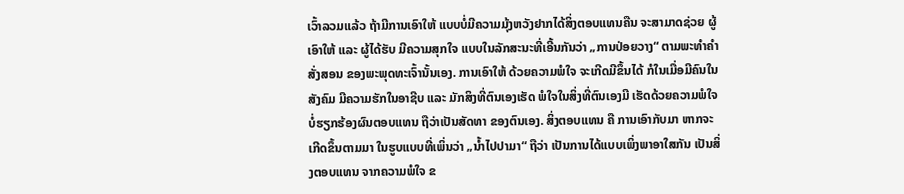ເວົ້າລວມແລ້ວ ຖ້າມີການເອົາໃຫ້ ແບບບໍ່ມີຄວາມມຸ້ງຫວັງຢາກໄດ້ສິ່ງຕອບແທນຄືນ ຈະສາມາດຊ່ວຍ ຜູ້ເອົາໃຫ້ ແລະ ຜູ້ໄດ້ຮັບ ມີຄວາມສຸກໃຈ ແບບໃນລັກສະນະທີ່ເອີ້ນກັນວ່າ „ການປ່ອຍວາງ“ ຕາມພະທໍາຄໍາສັ່ງສອນ ຂອງພະພຸດທະເຈົ້ານັ້ນເອງ. ການເອົາໃຫ້ ດ້ວຍຄວາມພໍໃຈ ຈະເກີດມີຂຶ້ນໄດ້ ກໍໃນເມື່ອມີຄົນໃນສັງຄົມ ມີຄວາມຮັກໃນອາຊີບ ແລະ ມັກສິງທີ່ຕົນເອງເຮັດ ພໍໃຈໃນສິ່ງທີ່ຕົນເອງມີ ເຮັດດ້ວຍຄວາມພໍໃຈ ບໍ່ຮຽກຮ້ອງຜົນຕອບແທນ ຖືວ່າເປັນສັດທາ ຂອງຕົນເອງ. ສິ່ງຕອບແທນ ຄື ການເອົາກັບມາ ຫາກຈະເກີດຂຶ້ນຕາມມາ ໃນຮູບແບບທີ່ເພິ່ນວ່າ „ນໍ້າໄປປາມາ“ ຖືວ່າ ເປັນການໄດ້ແບບເພິ່ງພາອາໃສກັນ ເປັນສິ່ງຕອບແທນ ຈາກຄວາມພໍໃຈ ຂ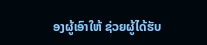ອງຜູ້ເອົາໃຫ້ ຊ່ວຍຜູ້ໄດ້ຮັບ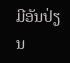ມີອັນປ່ຽນ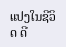ແປງໃນຊີວິດ ດີ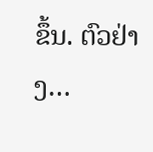ຂຶ້ນ. ຕົວຢ່າງ…